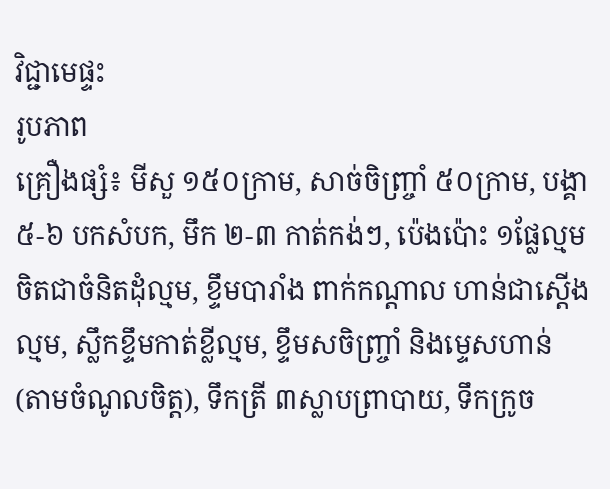វិជ្ជាមេផ្ទះ
រូបភាព
គ្រឿងផ្សំ៖ មីសួ ១៥០ក្រាម, សាច់ចិញ្រ្ចាំ ៥០ក្រាម, បង្គា ៥-៦ បកសំបក, មឹក ២-៣ កាត់កង់ៗ, ប៉េងប៉ោះ ១ផ្លែល្មម ចិតជាចំនិតដុំល្មម, ខ្ទឹមបារាំង ពាក់កណ្តាល ហាន់ជាស្តើងល្មម, ស្លឹកខ្ទឹមកាត់ខ្លីល្មម, ខ្ទឹមសចិញ្រ្ចាំ និងម្ទេសហាន់ (តាមចំណូលចិត្ត), ទឹកត្រី ៣ស្លាបព្រាបាយ, ទឹកក្រូច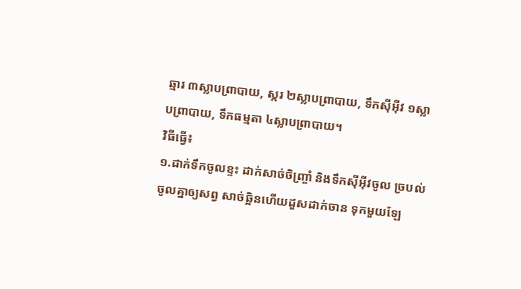ឆ្មារ ៣ស្លាបព្រាបាយ, ស្ករ ២ស្លាបព្រាបាយ, ទឹកស៊ីអ៊ីវ ១ស្លាបព្រាបាយ, ទឹកធម្មតា ៤ស្លាបព្រាបាយ។
វិធីធ្វើ៖
១.ដាក់ទឹកចូលខ្ទះ ដាក់សាច់ចិញ្រ្ចាំ និងទឹកស៊ីអ៊ីវចូល ច្របល់ចូលគ្នាឲ្យសព្វ សាច់ឆ្អិនហើយដួសដាក់ចាន ទុកមួយឡែ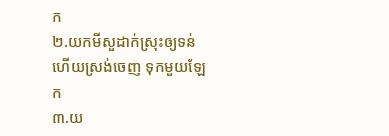ក
២.យកមីសួដាក់ស្រុះឲ្យទន់ ហើយស្រង់ចេញ ទុកមួយឡែក
៣.យ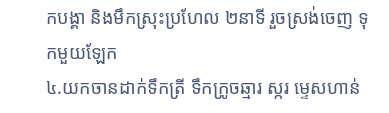កបង្គា និងមឹកស្រុះប្រហែល ២នាទី រួចស្រង់ចេញ ទុកមួយឡែក
៤.យកចានដាក់ទឹកត្រី ទឹកក្រូចឆ្មារ ស្ករ ម្ទេសហាន់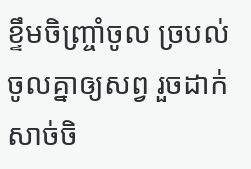ខ្ទឹមចិញ្រ្ចាំចូល ច្របល់ចូលគ្នាឲ្យសព្វ រួចដាក់សាច់ចិ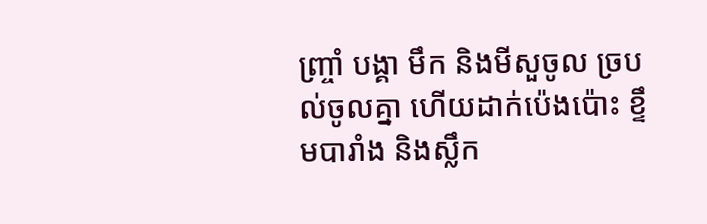ញ្រ្ចាំ បង្គា មឹក និងមីសួចូល ច្របល់ចូលគ្នា ហើយដាក់ប៉េងប៉ោះ ខ្ទឹមបារាំង និងស្លឹក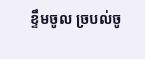ខ្ទឹមចូល ច្របល់ចូ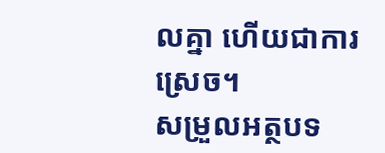លគ្នា ហើយជាការស្រេច។
សម្រួលអត្ថបទ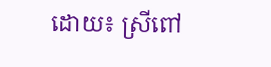ដោយ៖ ស្រីពៅ